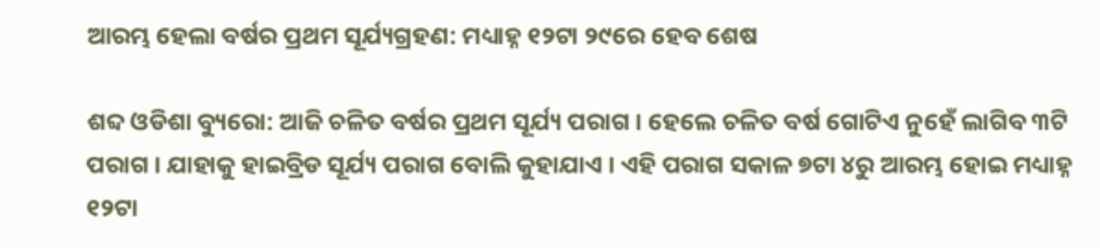ଆରମ୍ଭ ହେଲା ବର୍ଷର ପ୍ରଥମ ସୂର୍ଯ୍ୟଗ୍ରହଣ: ମଧ୍ୟାହ୍ନ ୧୨ଟା ୨୯ରେ ହେବ ଶେଷ

ଶବ୍ଦ ଓଡିଶା ବ୍ୟୁରୋ: ଆଜି ଚଳିତ ବର୍ଷର ପ୍ରଥମ ସୂର୍ଯ୍ୟ ପରାଗ । ହେଲେ ଚଳିତ ବର୍ଷ ଗୋଟିଏ ନୁହେଁ ଲାଗିବ ୩ଟି ପରାଗ । ଯାହାକୁ ହାଇବ୍ରିଡ ସୂର୍ଯ୍ୟ ପରାଗ ବୋଲି କୁହାଯାଏ । ଏହି ପରାଗ ସକାଳ ୭ଟା ୪ରୁ ଆରମ୍ଭ ହୋଇ ମଧ୍ୟାହ୍ନ ୧୨ଟା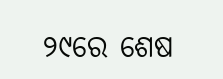୨୯ରେ ଶେଷ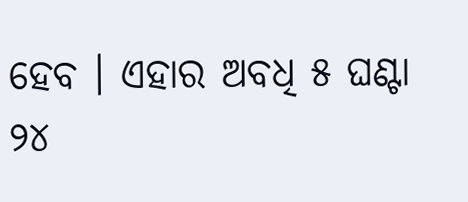ହେବ । ଏହାର ଅବଧି ୫ ଘଣ୍ଟା ୨୪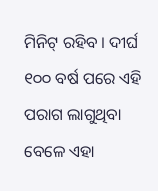ମିନିଟ୍ ରହିବ । ଦୀର୍ଘ ୧୦୦ ବର୍ଷ ପରେ ଏହି ପରାଗ ଲାଗୁଥିବା ବେଳେ ଏହା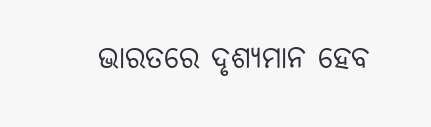ଭାରତରେ ଦୃଶ୍ୟମାନ ହେବ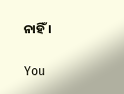ନାହିଁ ।

You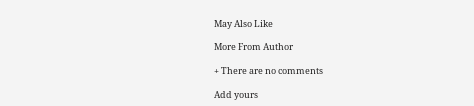May Also Like

More From Author

+ There are no comments

Add yours